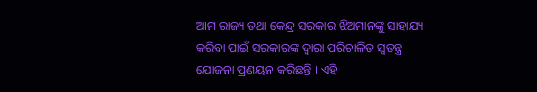ଆମ ରାଜ୍ୟ ତଥା କେନ୍ଦ୍ର ସରକାର ଝିଅମାନଙ୍କୁ ସାହାଯ୍ୟ କରିବା ପାଇଁ ସରକାରଙ୍କ ଦ୍ୱାରା ପରିଚାଳିତ ସ୍ୱତନ୍ତ୍ର ଯୋଜନା ପ୍ରଣୟନ କରିଛନ୍ତି । ଏହି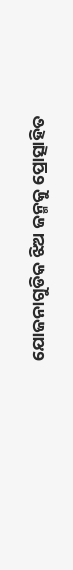ଯୋଜନାଗୁଡିକ ଝିଅ ଜନ୍ମକୁ ପ୍ରୋତ୍ସାହିତ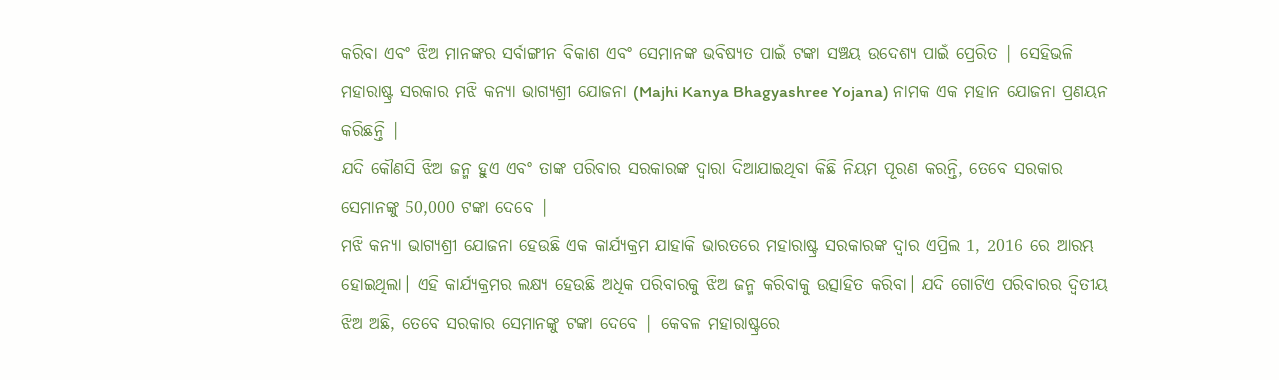କରିବା ଏବଂ ଝିଅ ମାନଙ୍କର ସର୍ବାଙ୍ଗୀନ ବିକାଶ ଏବଂ ସେମାନଙ୍କ ଭବିଷ୍ୟତ ପାଇଁ ଟଙ୍କା ସଞ୍ଚୟ ଉଦେଶ୍ୟ ପାଇଁ ପ୍ରେରିତ | ସେହିଭଳି ମହାରାଷ୍ଟ୍ର ସରକାର ମଝି କନ୍ୟା ଭାଗ୍ୟଶ୍ରୀ ଯୋଜନା (Majhi Kanya Bhagyashree Yojana) ନାମକ ଏକ ମହାନ ଯୋଜନା ପ୍ରଣୟନ କରିଛନ୍ତି |
ଯଦି କୌଣସି ଝିଅ ଜନ୍ମ ହୁଏ ଏବଂ ତାଙ୍କ ପରିବାର ସରକାରଙ୍କ ଦ୍ୱାରା ଦିଆଯାଇଥିବା କିଛି ନିୟମ ପୂରଣ କରନ୍ତି, ତେବେ ସରକାର ସେମାନଙ୍କୁ 50,000 ଟଙ୍କା ଦେବେ |
ମଝି କନ୍ୟା ଭାଗ୍ୟଶ୍ରୀ ଯୋଜନା ହେଉଛି ଏକ କାର୍ଯ୍ୟକ୍ରମ ଯାହାକି ଭାରତରେ ମହାରାଷ୍ଟ୍ର ସରକାରଙ୍କ ଦ୍ଵାର ଏପ୍ରିଲ 1, 2016 ରେ ଆରମ୍ଭ ହୋଇଥିଲା। ଏହି କାର୍ଯ୍ୟକ୍ରମର ଲକ୍ଷ୍ୟ ହେଉଛି ଅଧିକ ପରିବାରକୁ ଝିଅ ଜନ୍ମ କରିବାକୁ ଉତ୍ସାହିତ କରିବା। ଯଦି ଗୋଟିଏ ପରିବାରର ଦ୍ୱିତୀୟ ଝିଅ ଅଛି, ତେବେ ସରକାର ସେମାନଙ୍କୁ ଟଙ୍କା ଦେବେ | କେବଳ ମହାରାଷ୍ଟ୍ରରେ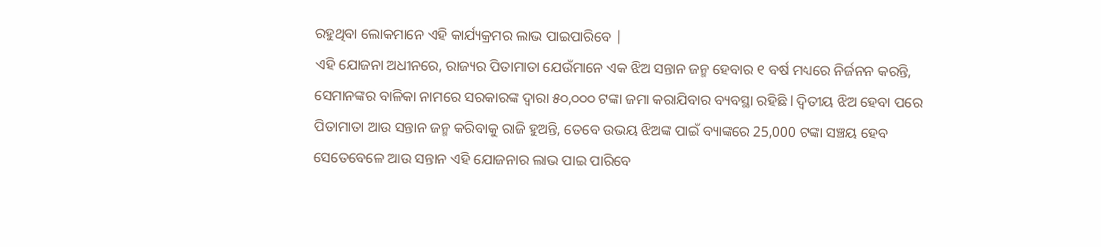ରହୁଥିବା ଲୋକମାନେ ଏହି କାର୍ଯ୍ୟକ୍ରମର ଲାଭ ପାଇପାରିବେ |
ଏହି ଯୋଜନା ଅଧୀନରେ, ରାଜ୍ୟର ପିତାମାତା ଯେଉଁମାନେ ଏକ ଝିଅ ସନ୍ତାନ ଜନ୍ମ ହେବାର ୧ ବର୍ଷ ମଧ୍ୟରେ ନିର୍ଜନନ କରନ୍ତି, ସେମାନଙ୍କର ବାଳିକା ନାମରେ ସରକାରଙ୍କ ଦ୍ବାରା ୫୦,୦୦୦ ଟଙ୍କା ଜମା କରାଯିବାର ବ୍ୟବସ୍ଥା ରହିଛି l ଦ୍ୱିତୀୟ ଝିଅ ହେବା ପରେ ପିତାମାତା ଆଉ ସନ୍ତାନ ଜନ୍ମ କରିବାକୁ ରାଜି ହୁଅନ୍ତି, ତେବେ ଉଭୟ ଝିଅଙ୍କ ପାଇଁ ବ୍ୟାଙ୍କରେ 25,000 ଟଙ୍କା ସଞ୍ଚୟ ହେବ ସେତେବେଳେ ଆଉ ସନ୍ତାନ ଏହି ଯୋଜନାର ଲାଭ ପାଇ ପାରିବେ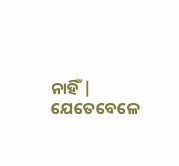ନାହିଁ | ଯେତେବେଳେ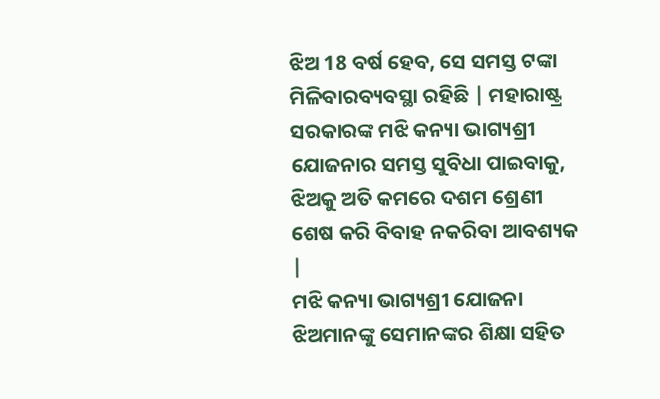ଝିଅ 18 ବର୍ଷ ହେବ, ସେ ସମସ୍ତ ଟଙ୍କା ମିଳିବାରବ୍ୟବସ୍ଥା ରହିଛି | ମହାରାଷ୍ଟ୍ର ସରକାରଙ୍କ ମଝି କନ୍ୟା ଭାଗ୍ୟଶ୍ରୀ ଯୋଜନାର ସମସ୍ତ ସୁବିଧା ପାଇବାକୁ, ଝିଅକୁ ଅତି କମରେ ଦଶମ ଶ୍ରେଣୀ ଶେଷ କରି ବିବାହ ନକରିବା ଆବଶ୍ୟକ |
ମଝି କନ୍ୟା ଭାଗ୍ୟଶ୍ରୀ ଯୋଜନା ଝିଅମାନଙ୍କୁ ସେମାନଙ୍କର ଶିକ୍ଷା ସହିତ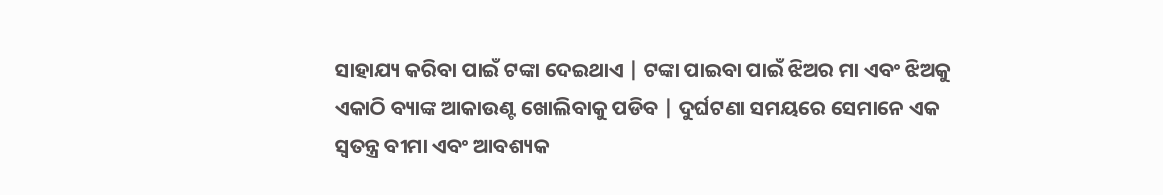ସାହାଯ୍ୟ କରିବା ପାଇଁ ଟଙ୍କା ଦେଇଥାଏ | ଟଙ୍କା ପାଇବା ପାଇଁ ଝିଅର ମା ଏବଂ ଝିଅକୁ ଏକାଠି ବ୍ୟାଙ୍କ ଆକାଉଣ୍ଟ ଖୋଲିବାକୁ ପଡିବ | ଦୁର୍ଘଟଣା ସମୟରେ ସେମାନେ ଏକ ସ୍ୱତନ୍ତ୍ର ବୀମା ଏବଂ ଆବଶ୍ୟକ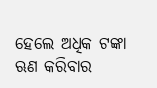ହେଲେ ଅଧିକ ଟଙ୍କା ଋଣ କରିବାର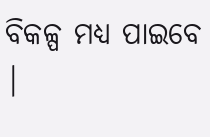ବିକଳ୍ପ ମଧ୍ୟ ପାଇବେ |